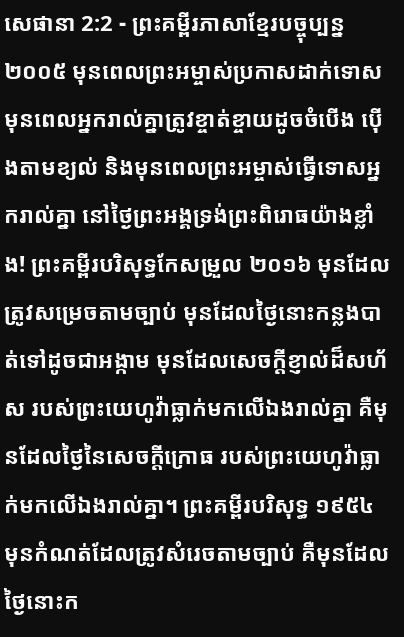សេផានា 2:2 - ព្រះគម្ពីរភាសាខ្មែរបច្ចុប្បន្ន ២០០៥ មុនពេលព្រះអម្ចាស់ប្រកាសដាក់ទោស មុនពេលអ្នករាល់គ្នាត្រូវខ្ចាត់ខ្ចាយដូចចំបើង ប៉ើងតាមខ្យល់ និងមុនពេលព្រះអម្ចាស់ធ្វើទោសអ្នករាល់គ្នា នៅថ្ងៃព្រះអង្គទ្រង់ព្រះពិរោធយ៉ាងខ្លាំង! ព្រះគម្ពីរបរិសុទ្ធកែសម្រួល ២០១៦ មុនដែលត្រូវសម្រេចតាមច្បាប់ មុនដែលថ្ងៃនោះកន្លងបាត់ទៅដូចជាអង្កាម មុនដែលសេចក្ដីខ្ញាល់ដ៏សហ័ស របស់ព្រះយេហូវ៉ាធ្លាក់មកលើឯងរាល់គ្នា គឺមុនដែលថ្ងៃនៃសេចក្ដីក្រោធ របស់ព្រះយេហូវ៉ាធ្លាក់មកលើឯងរាល់គ្នា។ ព្រះគម្ពីរបរិសុទ្ធ ១៩៥៤ មុនកំណត់ដែលត្រូវសំរេចតាមច្បាប់ គឺមុនដែលថ្ងៃនោះក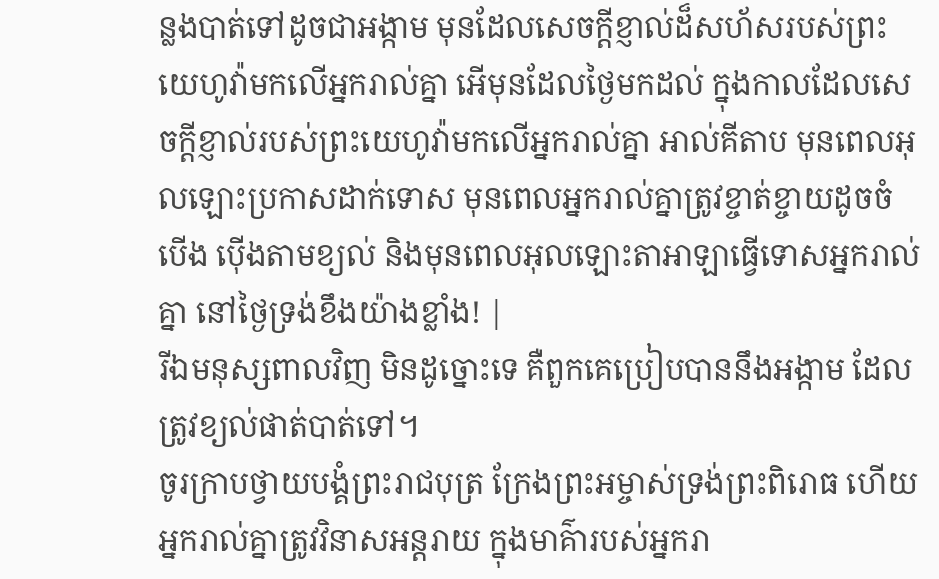ន្លងបាត់ទៅដូចជាអង្កាម មុនដែលសេចក្ដីខ្ញាល់ដ៏សហ័សរបស់ព្រះយេហូវ៉ាមកលើអ្នករាល់គ្នា អើមុនដែលថ្ងៃមកដល់ ក្នុងកាលដែលសេចក្ដីខ្ញាល់របស់ព្រះយេហូវ៉ាមកលើអ្នករាល់គ្នា អាល់គីតាប មុនពេលអុលឡោះប្រកាសដាក់ទោស មុនពេលអ្នករាល់គ្នាត្រូវខ្ចាត់ខ្ចាយដូចចំបើង ប៉ើងតាមខ្យល់ និងមុនពេលអុលឡោះតាអាឡាធ្វើទោសអ្នករាល់គ្នា នៅថ្ងៃទ្រង់ខឹងយ៉ាងខ្លាំង! |
រីឯមនុស្សពាលវិញ មិនដូច្នោះទេ គឺពួកគេប្រៀបបាននឹងអង្កាម ដែលត្រូវខ្យល់ផាត់បាត់ទៅ។
ចូរក្រាបថ្វាយបង្គំព្រះរាជបុត្រ ក្រែងព្រះអម្ចាស់ទ្រង់ព្រះពិរោធ ហើយអ្នករាល់គ្នាត្រូវវិនាសអន្តរាយ ក្នុងមាគ៌ារបស់អ្នករា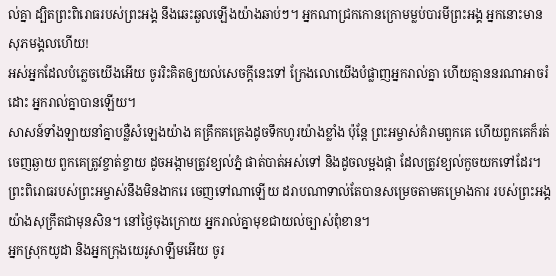ល់គ្នា ដ្បិតព្រះពិរោធរបស់ព្រះអង្គ នឹងឆេះឆួលឡើងយ៉ាងឆាប់ៗ។ អ្នកណាជ្រកកោនក្រោមម្លប់បារមីព្រះអង្គ អ្នកនោះមានសុភមង្គលហើយ!
អស់អ្នកដែលបំភ្លេចយើងអើយ ចូររិះគិតឲ្យយល់សេចក្ដីនេះទៅ ក្រែងលោយើងបំផ្លាញអ្នករាល់គ្នា ហើយគ្មាននរណាអាចរំដោះ អ្នករាល់គ្នាបានឡើយ។
សាសន៍ទាំងឡាយនាំគ្នាបន្លឺសំឡេងយ៉ាង គគ្រឹកគគ្រេងដូចទឹកហូរយ៉ាងខ្លាំង ប៉ុន្តែ ព្រះអម្ចាស់គំរាមពួកគេ ហើយពួកគេក៏រត់ចេញឆ្ងាយ ពួកគេត្រូវខ្ចាត់ខ្ចាយ ដូចអង្កាមត្រូវខ្យល់ភ្នំ ផាត់បាត់អស់ទៅ និងដូចលម្អងផ្កា ដែលត្រូវខ្យល់កួចយកទៅដែរ។
ព្រះពិរោធរបស់ព្រះអម្ចាស់នឹងមិនងាករេ ចេញទៅណាឡើយ ដរាបណាទាល់តែបានសម្រេចតាមគម្រោងការ របស់ព្រះអង្គយ៉ាងសុក្រឹតជាមុនសិន។ នៅថ្ងៃចុងក្រោយ អ្នករាល់គ្នាមុខជាយល់ច្បាស់ពុំខាន។
អ្នកស្រុកយូដា និងអ្នកក្រុងយេរូសាឡឹមអើយ ចូរ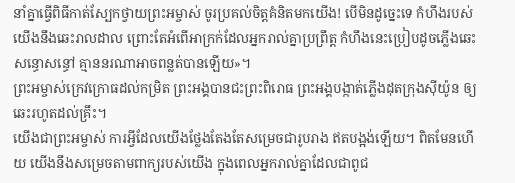នាំគ្នាធ្វើពិធីកាត់ស្បែកថ្វាយព្រះអម្ចាស់ ចូរប្រគល់ចិត្តគំនិតមកយើង! បើមិនដូច្នេះទេ កំហឹងរបស់យើងនឹងឆេះរាលដាល ព្រោះតែអំពើអាក្រក់ដែលអ្នករាល់គ្នាប្រព្រឹត្ត កំហឹងនេះប្រៀបដូចភ្លើងឆេះសន្ធោសន្ធៅ គ្មាននរណាអាចពន្លត់បានឡើយ»។
ព្រះអម្ចាស់ក្រេវក្រោធដល់កម្រិត ព្រះអង្គបានជះព្រះពិរោធ ព្រះអង្គបង្កាត់ភ្លើងដុតក្រុងស៊ីយ៉ូន ឲ្យឆេះរហូតដល់គ្រឹះ។
យើងជាព្រះអម្ចាស់ ការអ្វីដែលយើងថ្លែងតែងតែសម្រេចជារូបរាង ឥតបង្អង់ឡើយ។ ពិតមែនហើយ យើងនឹងសម្រេចតាមពាក្យរបស់យើង ក្នុងពេលអ្នករាល់គ្នាដែលជាពូជ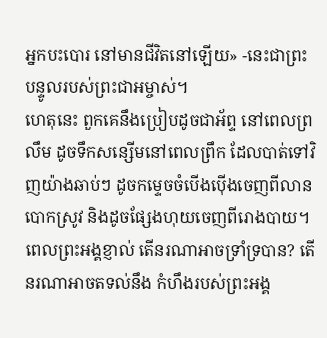អ្នកបះបោរ នៅមានជីវិតនៅឡើយ» -នេះជាព្រះបន្ទូលរបស់ព្រះជាអម្ចាស់។
ហេតុនេះ ពួកគេនឹងប្រៀបដូចជាអ័ព្ទ នៅពេលព្រលឹម ដូចទឹកសន្សើមនៅពេលព្រឹក ដែលបាត់ទៅវិញយ៉ាងឆាប់ៗ ដូចកម្ទេចចំបើងប៉ើងចេញពីលានបោកស្រូវ និងដូចផ្សែងហុយចេញពីរោងបាយ។
ពេលព្រះអង្គខ្ញាល់ តើនរណាអាចទ្រាំទ្របាន? តើនរណាអាចតទល់នឹង កំហឹងរបស់ព្រះអង្គ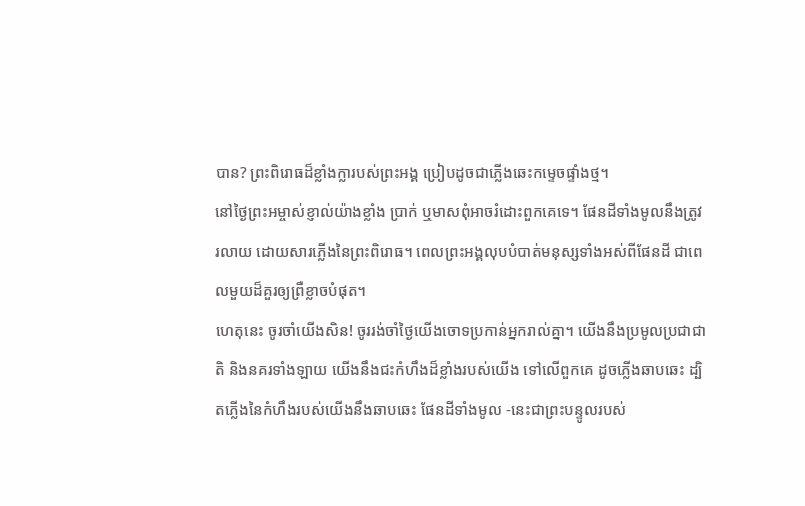បាន? ព្រះពិរោធដ៏ខ្លាំងក្លារបស់ព្រះអង្គ ប្រៀបដូចជាភ្លើងឆេះកម្ទេចផ្ទាំងថ្ម។
នៅថ្ងៃព្រះអម្ចាស់ខ្ញាល់យ៉ាងខ្លាំង ប្រាក់ ឬមាសពុំអាចរំដោះពួកគេទេ។ ផែនដីទាំងមូលនឹងត្រូវរលាយ ដោយសារភ្លើងនៃព្រះពិរោធ។ ពេលព្រះអង្គលុបបំបាត់មនុស្សទាំងអស់ពីផែនដី ជាពេលមួយដ៏គួរឲ្យព្រឺខ្លាចបំផុត។
ហេតុនេះ ចូរចាំយើងសិន! ចូររង់ចាំថ្ងៃយើងចោទប្រកាន់អ្នករាល់គ្នា។ យើងនឹងប្រមូលប្រជាជាតិ និងនគរទាំងឡាយ យើងនឹងជះកំហឹងដ៏ខ្លាំងរបស់យើង ទៅលើពួកគេ ដូចភ្លើងឆាបឆេះ ដ្បិតភ្លើងនៃកំហឹងរបស់យើងនឹងឆាបឆេះ ផែនដីទាំងមូល -នេះជាព្រះបន្ទូលរបស់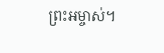ព្រះអម្ចាស់។